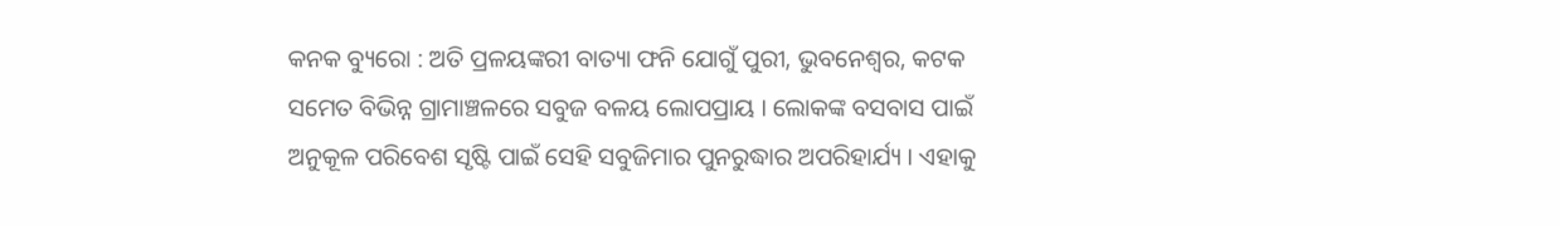କନକ ବ୍ୟୁରୋ : ଅତି ପ୍ରଳୟଙ୍କରୀ ବାତ୍ୟା ଫନି ଯୋଗୁଁ ପୁରୀ, ଭୁବନେଶ୍ବର, କଟକ ସମେତ ବିଭିନ୍ନ ଗ୍ରାମାଞ୍ଚଳରେ ସବୁଜ ବଳୟ ଲୋପପ୍ରାୟ । ଲୋକଙ୍କ ବସବାସ ପାଇଁ ଅନୁକୂଳ ପରିବେଶ ସୃଷ୍ଟି ପାଇଁ ସେହି ସବୁଜିମାର ପୁନରୁଦ୍ଧାର ଅପରିହାର୍ଯ୍ୟ । ଏହାକୁ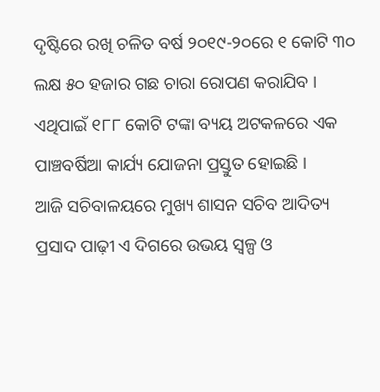ଦୃଷ୍ଟିରେ ରଖି ଚଳିତ ବର୍ଷ ୨୦୧୯-୨୦ରେ ୧ କୋଟି ୩୦ ଲକ୍ଷ ୫୦ ହଜାର ଗଛ ଚାରା ରୋପଣ କରାଯିବ । ଏଥିପାଇଁ ୧୮୮ କୋଟି ଟଙ୍କା ବ୍ୟୟ ଅଟକଳରେ ଏକ ପାଞ୍ଚବର୍ଷିଆ କାର୍ଯ୍ୟ ଯୋଜନା ପ୍ରସ୍ତୁତ ହୋଇଛି ।
ଆଜି ସଚିବାଳୟରେ ମୁଖ୍ୟ ଶାସନ ସଚିବ ଆଦିତ୍ୟ ପ୍ରସାଦ ପାଢ଼ୀ ଏ ଦିଗରେ ଉଭୟ ସ୍ବଳ୍ପ ଓ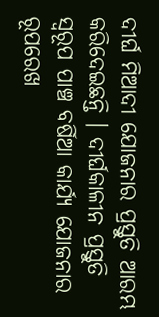ଦୀର୍ଘ ମିଆଦୀ ଯୋଜନାର ପ୍ରସ୍ତୁତି ଆରମ୍ଭ କରିଦେଇଛନ୍ତି । ଦୀର୍ଘକାଳୀନ ପ୍ରସ୍ତୁତି ସ୍ବରୂପ ପାଞ୍ଚ ବର୍ଷିଆ କାର୍ଯ୍ୟ ଯୋଜନାର ରୂପରେଖ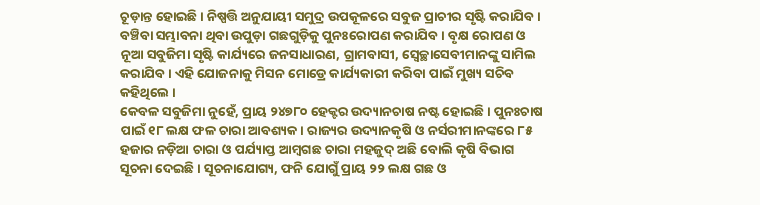ଚୂଡ଼ାନ୍ତ ହୋଇଛି। ନିଷ୍ପତ୍ତି ଅନୁଯାୟୀ ସମୁଦ୍ର ଉପକୂଳରେ ସବୁଜ ପ୍ରାଚୀର ସୃଷ୍ଟି କରାଯିବ । ବଞ୍ଚିବା ସମ୍ଭାବନା ଥିବା ଉପୁଡ଼ା ଗଛଗୁଡ଼ିକୁ ପୁନଃରୋପଣ କରାଯିବ । ବୃକ୍ଷ ରୋପଣ ଓ ନୂଆ ସବୁଜିମା ସୃଷ୍ଟି କାର୍ଯ୍ୟରେ ଜନସାଧାରଣ, ଗ୍ରାମବାସୀ, ସ୍ବେଚ୍ଛାସେବୀମାନଙ୍କୁ ସାମିଲ କରାଯିବ । ଏହି ଯୋଜନାକୁ ମିସନ ମୋଡ୍ରେ କାର୍ଯ୍ୟକାରୀ କରିବା ପାଇଁ ମୁଖ୍ୟ ସଚିବ କହିଥିଲେ ।
କେବଳ ସବୁଜିମା ନୁହେଁ, ପ୍ରାୟ ୨୪୭୮୦ ହେକ୍ଟର ଉଦ୍ୟାନଚାଷ ନଷ୍ଟ ହୋଇଛି । ପୁନଃଚାଷ ପାଇଁ ୧୮ ଲକ୍ଷ ଫଳ ଚାରା ଆବଶ୍ୟକ। ରାଜ୍ୟର ଉଦ୍ୟାନକୃଷି ଓ ନର୍ସରୀମାନଙ୍କରେ ୮୫ ହଜାର ନଡ଼ିଆ ଚାରା ଓ ପର୍ଯ୍ୟାପ୍ତ ଆମ୍ବଗଛ ଚାରା ମହଜୁଦ୍ ଅଛି ବୋଲି କୃଷି ବିଭାଗ ସୂଚନା ଦେଇଛି । ସୂଚନାଯୋଗ୍ୟ, ଫନି ଯୋଗୁଁ ପ୍ରାୟ ୨୨ ଲକ୍ଷ ଗଛ ଓ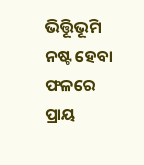ଭିତ୍ତିୂଭୂମି ନଷ୍ଟ ହେବା ଫଳରେ ପ୍ରାୟ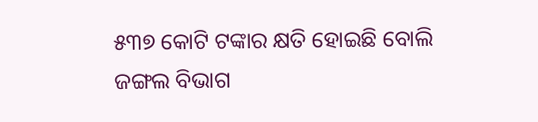୫୩୭ କୋଟି ଟଙ୍କାର କ୍ଷତି ହୋଇଛି ବୋଲି ଜଙ୍ଗଲ ବିଭାଗ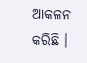ଆକଳନ କରିଛି ।